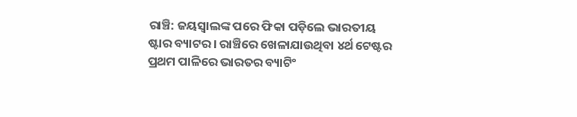ରାଞ୍ଚି: ଜୟସ୍ବାଲଙ୍କ ପରେ ଫିକା ପଡ଼ିଲେ ଭାରତୀୟ ଷ୍ଟାର ବ୍ୟାଟର । ରାଞ୍ଚିରେ ଖେଳାଯାଉଥିବା ୪ର୍ଥ ଟେଷ୍ଟର ପ୍ରଥମ ପାଳିରେ ଭାରତର ବ୍ୟାଟିଂ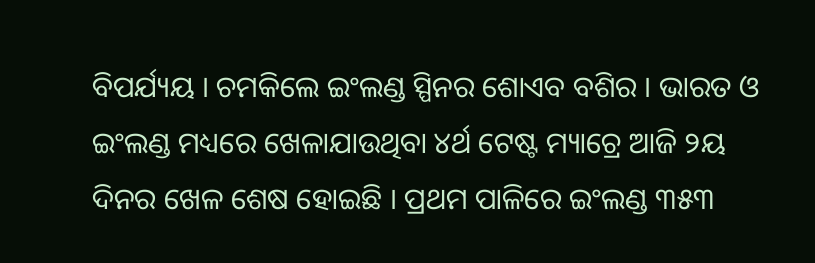ବିପର୍ଯ୍ୟୟ । ଚମକିଲେ ଇଂଲଣ୍ଡ ସ୍ପିନର ଶୋଏବ ବଶିର । ଭାରତ ଓ ଇଂଲଣ୍ଡ ମଧ୍ୟରେ ଖେଳାଯାଉଥିବା ୪ର୍ଥ ଟେଷ୍ଟ ମ୍ୟାଚ୍ରେ ଆଜି ୨ୟ ଦିନର ଖେଳ ଶେଷ ହୋଇଛି । ପ୍ରଥମ ପାଳିରେ ଇଂଲଣ୍ଡ ୩୫୩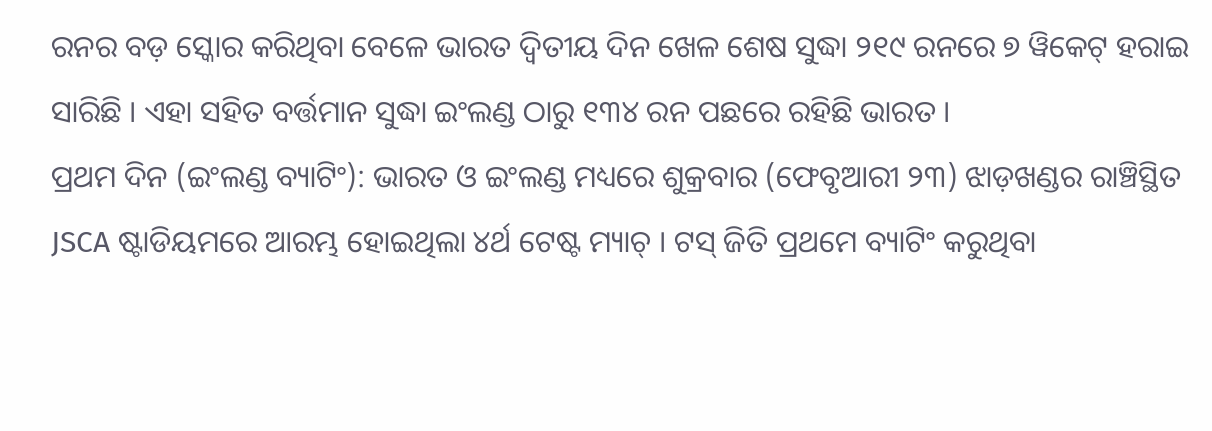ରନର ବଡ଼ ସ୍କୋର କରିଥିବା ବେଳେ ଭାରତ ଦ୍ବିତୀୟ ଦିନ ଖେଳ ଶେଷ ସୁଦ୍ଧା ୨୧୯ ରନରେ ୭ ୱିକେଟ୍ ହରାଇ ସାରିଛି । ଏହା ସହିତ ବର୍ତ୍ତମାନ ସୁଦ୍ଧା ଇଂଲଣ୍ଡ ଠାରୁ ୧୩୪ ରନ ପଛରେ ରହିଛି ଭାରତ ।
ପ୍ରଥମ ଦିନ (ଇଂଲଣ୍ଡ ବ୍ୟାଟିଂ): ଭାରତ ଓ ଇଂଲଣ୍ଡ ମଧ୍ୟରେ ଶୁକ୍ରବାର (ଫେବୃଆରୀ ୨୩) ଝାଡ଼ଖଣ୍ଡର ରାଞ୍ଚିସ୍ଥିତ JSCA ଷ୍ଟାଡିୟମରେ ଆରମ୍ଭ ହୋଇଥିଲା ୪ର୍ଥ ଟେଷ୍ଟ ମ୍ୟାଚ୍ । ଟସ୍ ଜିତି ପ୍ରଥମେ ବ୍ୟାଟିଂ କରୁଥିବା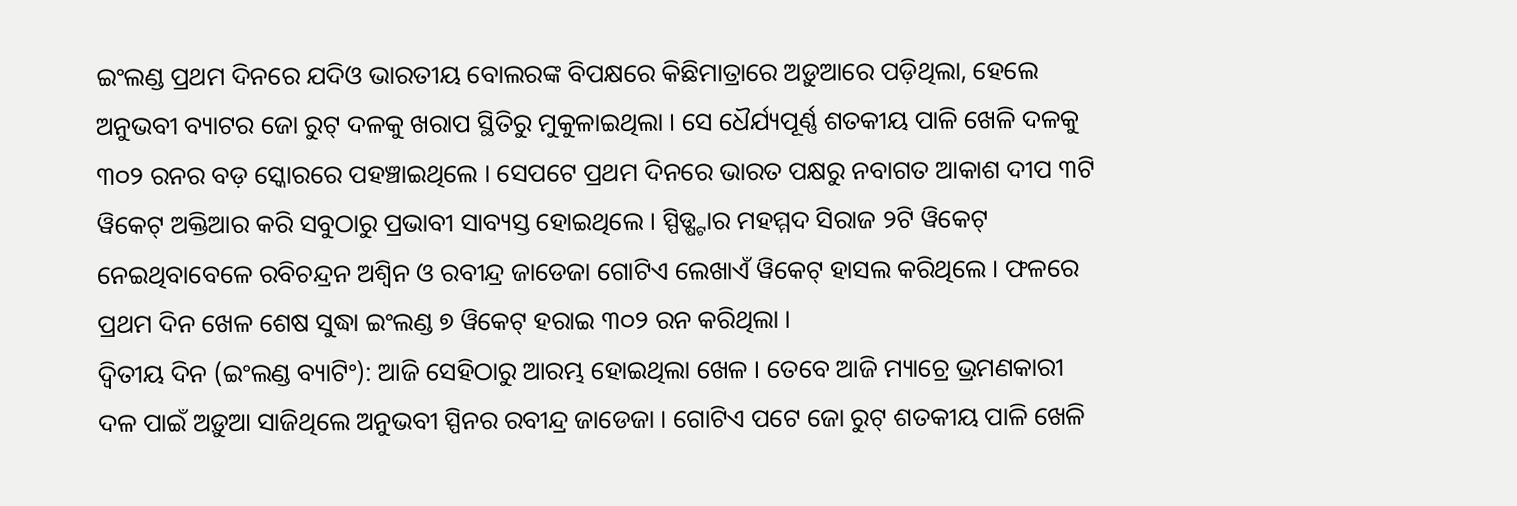ଇଂଲଣ୍ଡ ପ୍ରଥମ ଦିନରେ ଯଦିଓ ଭାରତୀୟ ବୋଲରଙ୍କ ବିପକ୍ଷରେ କିଛିମାତ୍ରାରେ ଅଡ଼ୁଆରେ ପଡ଼ିଥିଲା, ହେଲେ ଅନୁଭବୀ ବ୍ୟାଟର ଜୋ ରୁଟ୍ ଦଳକୁ ଖରାପ ସ୍ଥିତିରୁ ମୁକୁଳାଇଥିଲା । ସେ ଧୈର୍ଯ୍ୟପୂର୍ଣ୍ଣ ଶତକୀୟ ପାଳି ଖେଳି ଦଳକୁ ୩୦୨ ରନର ବଡ଼ ସ୍କୋରରେ ପହଞ୍ଚାଇଥିଲେ । ସେପଟେ ପ୍ରଥମ ଦିନରେ ଭାରତ ପକ୍ଷରୁ ନବାଗତ ଆକାଶ ଦୀପ ୩ଟି ୱିକେଟ୍ ଅକ୍ତିଆର କରି ସବୁଠାରୁ ପ୍ରଭାବୀ ସାବ୍ୟସ୍ତ ହୋଇଥିଲେ । ସ୍ପିଡ୍ଷ୍ଟାର ମହମ୍ମଦ ସିରାଜ ୨ଟି ୱିକେଟ୍ ନେଇଥିବାବେଳେ ରବିଚନ୍ଦ୍ରନ ଅଶ୍ବିନ ଓ ରବୀନ୍ଦ୍ର ଜାଡେଜା ଗୋଟିଏ ଲେଖାଏଁ ୱିକେଟ୍ ହାସଲ କରିଥିଲେ । ଫଳରେ ପ୍ରଥମ ଦିନ ଖେଳ ଶେଷ ସୁଦ୍ଧା ଇଂଲଣ୍ଡ ୭ ୱିକେଟ୍ ହରାଇ ୩୦୨ ରନ କରିଥିଲା ।
ଦ୍ବିତୀୟ ଦିନ (ଇଂଲଣ୍ଡ ବ୍ୟାଟିଂ): ଆଜି ସେହିଠାରୁ ଆରମ୍ଭ ହୋଇଥିଲା ଖେଳ । ତେବେ ଆଜି ମ୍ୟାଚ୍ରେ ଭ୍ରମଣକାରୀ ଦଳ ପାଇଁ ଅଡ଼ୁଆ ସାଜିଥିଲେ ଅନୁଭବୀ ସ୍ପିନର ରବୀନ୍ଦ୍ର ଜାଡେଜା । ଗୋଟିଏ ପଟେ ଜୋ ରୁଟ୍ ଶତକୀୟ ପାଳି ଖେଳି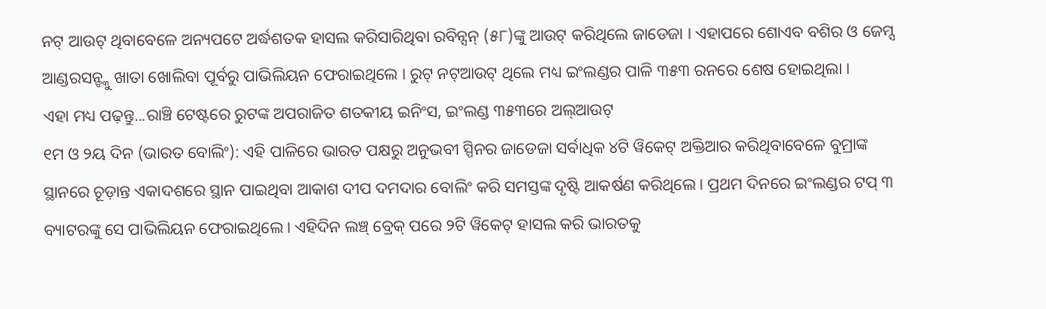ନଟ୍ ଆଉଟ୍ ଥିବାବେଳେ ଅନ୍ୟପଟେ ଅର୍ଦ୍ଧଶତକ ହାସଲ କରିସାରିଥିବା ରବିନ୍ସନ୍ (୫୮)ଙ୍କୁ ଆଉଟ୍ କରିଥିଲେ ଜାଡେଜା । ଏହାପରେ ଶୋଏବ ବଶିର ଓ ଜେମ୍ସ ଆଣ୍ଡରସନ୍ଙ୍କୁ ଖାତା ଖୋଲିବା ପୂର୍ବରୁ ପାଭିଲିୟନ ଫେରାଇଥିଲେ । ରୁଟ୍ ନଟ୍ଆଉଟ୍ ଥିଲେ ମଧ୍ୟ ଇଂଲଣ୍ଡର ପାଳି ୩୫୩ ରନରେ ଶେଷ ହୋଇଥିଲା ।
ଏହା ମଧ୍ୟ ପଢ଼ନ୍ତୁ...ରାଞ୍ଚି ଟେଷ୍ଟରେ ରୁଟଙ୍କ ଅପରାଜିତ ଶତକୀୟ ଇନିଂସ, ଇଂଲଣ୍ଡ ୩୫୩ରେ ଅଲ୍ଆଉଟ୍
୧ମ ଓ ୨ୟ ଦିନ (ଭାରତ ବୋଲିଂ): ଏହି ପାଳିରେ ଭାରତ ପକ୍ଷରୁ ଅନୁଭବୀ ସ୍ପିନର ଜାଡେଜା ସର୍ବାଧିକ ୪ଟି ୱିକେଟ୍ ଅକ୍ତିଆର କରିଥିବାବେଳେ ବୁମ୍ରାଙ୍କ ସ୍ଥାନରେ ଚୂଡ଼ାନ୍ତ ଏକାଦଶରେ ସ୍ଥାନ ପାଇଥିବା ଆକାଶ ଦୀପ ଦମଦାର ବୋଲିଂ କରି ସମସ୍ତଙ୍କ ଦୃଷ୍ଟି ଆକର୍ଷଣ କରିଥିଲେ । ପ୍ରଥମ ଦିନରେ ଇଂଲଣ୍ଡର ଟପ୍ ୩ ବ୍ୟାଟରଙ୍କୁ ସେ ପାଭିଲିୟନ ଫେରାଇଥିଲେ । ଏହିଦିନ ଲଞ୍ଚ୍ ବ୍ରେକ୍ ପରେ ୨ଟି ୱିକେଟ୍ ହାସଲ କରି ଭାରତକୁ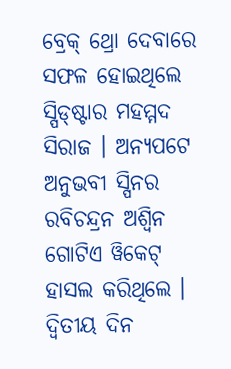ବ୍ରେକ୍ ଥ୍ରୋ ଦେବାରେ ସଫଳ ହୋଇଥିଲେ ସ୍ପିଡ୍ଷ୍ଟାର ମହମ୍ମଦ ସିରାଜ । ଅନ୍ୟପଟେ ଅନୁଭବୀ ସ୍ପିନର ରବିଚନ୍ଦ୍ରନ ଅଶ୍ବିନ ଗୋଟିଏ ୱିକେଟ୍ ହାସଲ କରିଥିଲେ ।
ଦ୍ବିତୀୟ ଦିନ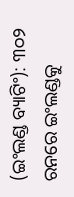(ଇଂଲଣ୍ଡ ବ୍ୟାଟିଂ): ୩୦୨ ରନରେ ଇଂଲଣ୍ଡକୁ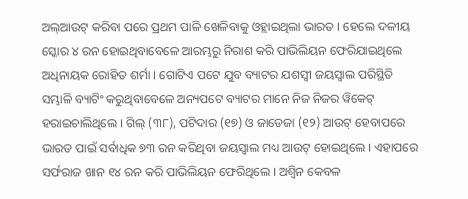ଅଲ୍ଆଉଟ୍ କରିବା ପରେ ପ୍ରଥମ ପାଳି ଖେଳିବାକୁ ଓହ୍ଲାଇଥିଲା ଭାରତ । ହେଲେ ଦଳୀୟ ସ୍କୋର ୪ ରନ ହୋଇଥିବାବେଳେ ଆରମ୍ଭରୁ ନିରାଶ କରି ପାଭିଲିୟନ ଫେରିଯାଇଥିଲେ ଅଧିନାୟକ ରୋହିତ ଶର୍ମା । ଗୋଟିଏ ପଟେ ଯୁବ ବ୍ୟାଟର ଯଶସ୍ବୀ ଜୟସ୍ବାଲ ପରିସ୍ଥିତି ସମ୍ଭାଳି ବ୍ୟାଟିଂ କରୁଥିବାବେଳେ ଅନ୍ୟପଟେ ବ୍ୟାଟର ମାନେ ନିଜ ନିଜର ୱିକେଟ୍ ହରାଇଚାଲିଥିଲେ । ଗିଲ୍ (୩୮), ପଟିଦାର (୧୭) ଓ ଜାଡେଜା (୧୨) ଆଉଟ୍ ହେବାପରେ ଭାରତ ପାଇଁ ସର୍ବାଧିକ ୭୩ ରନ କରିଥିବା ଜୟସ୍ବାଲ ମଧ୍ୟ ଆଉଟ୍ ହୋଇଥିଲେ । ଏହାପରେ ସର୍ଫରାଜ ଖାନ ୧୪ ରନ କରି ପାଭିଲିୟନ ଫେରିଥିଲେ । ଅଶ୍ବିନ କେବଳ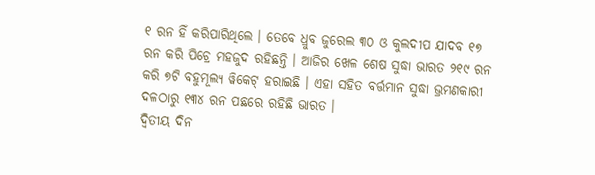୧ ରନ ହିଁ କରିପାରିଥିଲେ । ତେବେ ଧ୍ରୁବ ଜୁରେଲ ୩୦ ଓ କୁଲଦୀପ ଯାଦବ ୧୭ ରନ କରି ପିଚ୍ରେ ମହଜୁଦ ରହିଛନ୍ତି । ଆଜିର ଖେଳ ଶେଷ ସୁଦ୍ଧା ଭାରତ ୨୧୯ ରନ କରି ୭ଟି ବହୁମୂଲ୍ୟ ୱିକେଟ୍ ହରାଇଛି । ଏହା ସହିତ ବର୍ତ୍ତମାନ ସୁଦ୍ଧା ଭ୍ରମଣକାରୀ ଦଳଠାରୁ ୧୩୪ ରନ ପଛରେ ରହିଛି ଭାରତ ।
ଦ୍ବିତୀୟ ଦିନ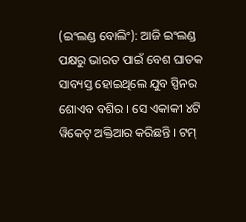(ଇଂଲଣ୍ଡ ବୋଲିଂ): ଆଜି ଇଂଲଣ୍ଡ ପକ୍ଷରୁ ଭାରତ ପାଇଁ ବେଶ ଘାତକ ସାବ୍ୟସ୍ତ ହୋଇଥିଲେ ଯୁବ ସ୍ପିନର ଶୋଏବ ବଶିର । ସେ ଏକାକୀ ୪ଟି ୱିକେଟ୍ ଅକ୍ତିଆର କରିଛନ୍ତି । ଟମ୍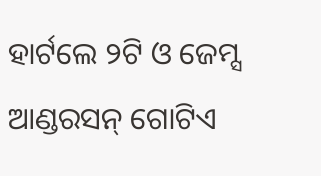ହାର୍ଟଲେ ୨ଟି ଓ ଜେମ୍ସ ଆଣ୍ଡରସନ୍ ଗୋଟିଏ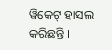ୱିକେଟ୍ ହାସଲ କରିଛନ୍ତି ।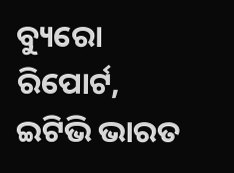ବ୍ୟୁରୋ ରିପୋର୍ଟ, ଇଟିଭି ଭାରତ